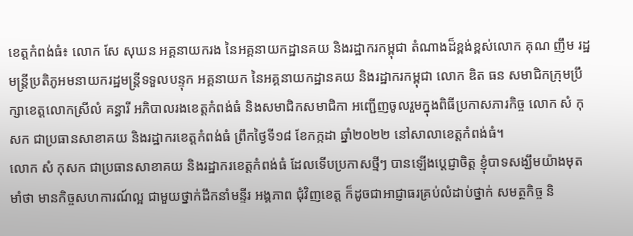ខេត្តកំពង់ធំ៖ លោក សែ សុឃន អគ្គនាយករង នៃអគ្គនាយកដ្ឋានគយ និងរដ្ឋាករកម្ពុជា តំណាងដ៏ខ្ពង់ខ្ពស់លោក គុណ ញឹម រដ្ឋមន្ត្រីប្រតិភូអមនាយករដ្ឋមន្ត្រីទទួលបន្ទុក អគ្គនាយក នៃអគ្គនាយកដ្ឋានគយ និងរដ្ឋាករកម្ពុជា លោក ឌិត ធន សមាជិកក្រុមប្រឹក្សាខេត្តលោកស្រីលំ គន្ធារី អភិបាលរងខេត្តកំពង់ធំ និងសមាជិកសមាជិកា អញ្ជើញចូលរួមក្នុងពិធីប្រកាសភារកិច្ច លោក សំ កុសក ជាប្រធានសាខាគយ និងរដ្ឋាករខេត្តកំពង់ធំ ព្រឹកថ្ងៃទី១៨ ខែកក្កដា ឆ្នាំ២០២២ នៅសាលាខេត្តកំពង់ធំ។
លោក សំ កុសក ជាប្រធានសាខាគយ និងរដ្ឋាករខេត្តកំពង់ធំ ដែលទើបប្រកាសថ្មីៗ បានឡើងប្ដេជ្ញាចិត្ត ខ្ញុំបាទសង្ឃឹមយ៉ាងមុតមាំថា មានកិច្ចសហការណ៍ល្អ ជាមួយថ្នាក់ដឹកនាំមន្ទីរ អង្គភាព ជុំវិញខេត្ត ក៏ដូចជាអាជ្ញាធរគ្រប់លំដាប់ថ្នាក់ សមត្ថកិច្ច និ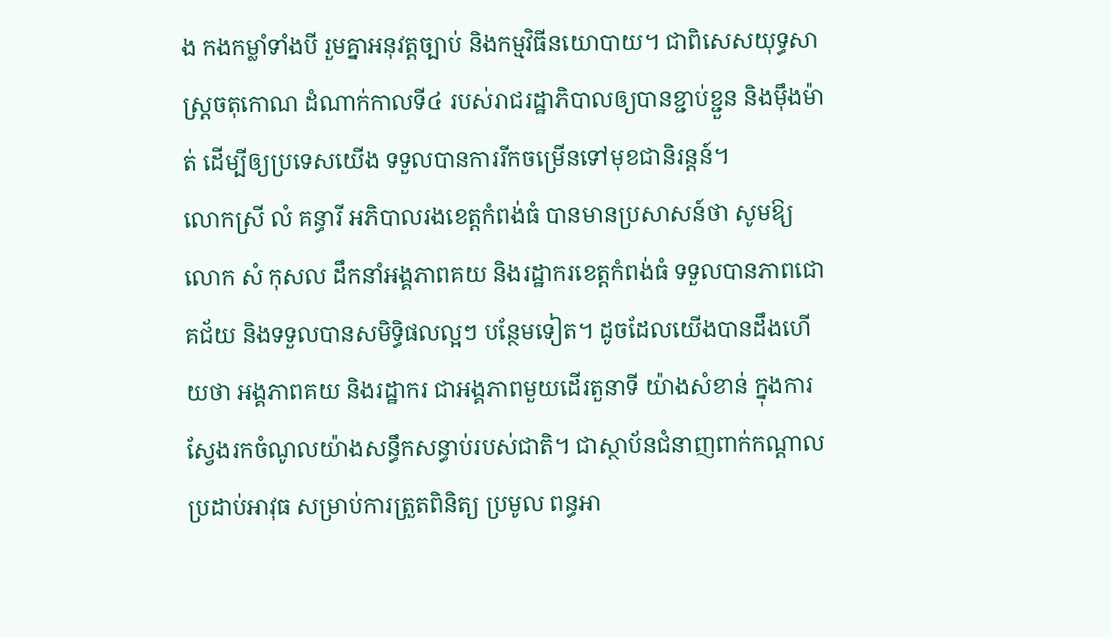ង កងកម្លាំទាំងបី រួមគ្នាអនុវត្តច្បាប់ និងកម្មវិធីនយោបាយ។ ជាពិសេសយុទ្ធសាស្ត្រចតុកោណ ដំណាក់កាលទី៤ របស់រាជរដ្ឋាភិបាលឲ្យបានខ្ជាប់ខ្ជួន និងម៉ឹងម៉ាត់ ដើម្បីឲ្យប្រទេសយើង ទទួលបានការរីកចម្រើនទៅមុខជានិរន្តន៍។
លោកស្រី លំ គន្ធារី អភិបាលរងខេត្តកំពង់ធំ បានមានប្រសាសន៍ថា សូមឱ្យលោក សំ កុសល ដឹកនាំអង្គភាពគយ និងរដ្ឋាករខេត្តកំពង់ធំ ទទួលបានភាពជោគជ័យ និងទទួលបានសមិទ្ធិផលល្អៗ បន្ថែមទៀត។ ដូចដែលយើងបានដឹងហើយថា អង្គភាពគយ និងរដ្ឋាករ ជាអង្គភាពមួយដើរតួនាទី យ៉ាងសំខាន់ ក្នុងការស្វែងរកចំណូលយ៉ាងសន្ធឹកសន្ធាប់របស់ជាតិ។ ជាស្ថាប័នជំនាញពាក់កណ្តាលប្រដាប់អាវុធ សម្រាប់ការត្រួតពិនិត្យ ប្រមូល ពន្ធអា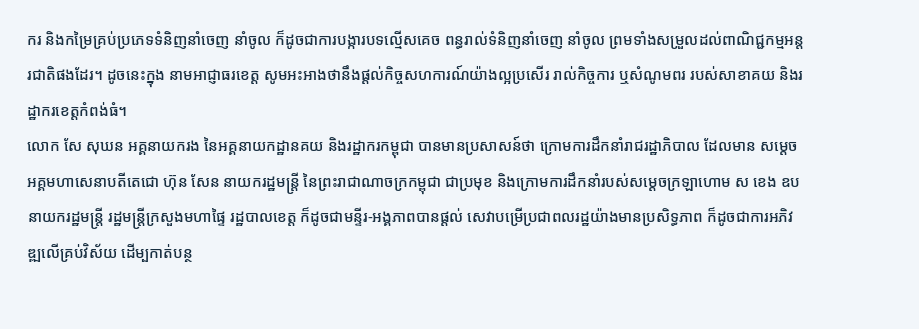ករ និងកម្រៃគ្រប់ប្រភេទទំនិញនាំចេញ នាំចូល ក៏ដូចជាការបង្ការបទល្មើសគេច ពន្ធរាល់ទំនិញនាំចេញ នាំចូល ព្រមទាំងសម្រួលដល់ពាណិជ្ជកម្មអន្តរជាតិផងដែរ។ ដូចនេះក្នុង នាមអាជ្ញាធរខេត្ត សូមអះអាងថានឹងផ្ដល់កិច្ចសហការណ៍យ៉ាងល្អប្រសើរ រាល់កិច្ចការ ឬសំណូមពរ របស់សាខាគយ និងរដ្ឋាករខេត្តកំពង់ធំ។
លោក សែ សុឃន អគ្គនាយករង នៃអគ្គនាយកដ្ឋានគយ និងរដ្ឋាករកម្ពុជា បានមានប្រសាសន៍ថា ក្រោមការដឹកនាំរាជរដ្ឋាភិបាល ដែលមាន សម្តេចអគ្គមហាសេនាបតីតេជោ ហ៊ុន សែន នាយករដ្ឋមន្ត្រី នៃព្រះរាជាណាចក្រកម្ពុជា ជាប្រមុខ និងក្រោមការដឹកនាំរបស់សម្ដេចក្រឡាហោម ស ខេង ឧបនាយករដ្ឋមន្ត្រី រដ្ឋមន្ត្រីក្រសួងមហាផ្ទៃ រដ្ឋបាលខេត្ត ក៏ដូចជាមន្ទីរ-អង្គភាពបានផ្ដល់ សេវាបម្រើប្រជាពលរដ្ឋយ៉ាងមានប្រសិទ្ធភាព ក៏ដូចជាការអភិវឌ្ឍលើគ្រប់វិស័យ ដើម្បកាត់បន្ថ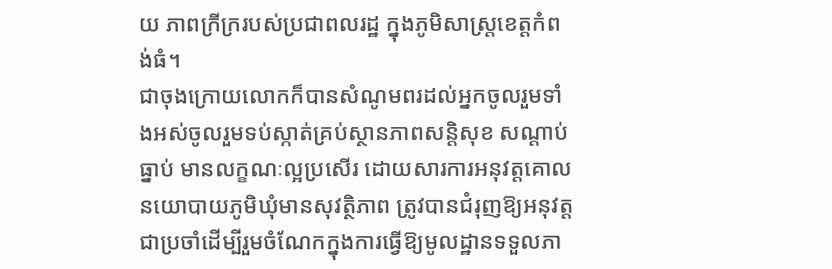យ ភាពក្រីក្ររបស់ប្រជាពលរដ្ឋ ក្នុងភូមិសាស្ត្រខេត្តកំពង់ធំ។
ជាចុងក្រោយលោកក៏បានសំណូមពរដល់អ្នកចូលរួមទាំងអស់ចូលរួមទប់ស្កាត់គ្រប់ស្ថានភាពសន្តិសុខ សណ្ដាប់ធ្នាប់ មានលក្ខណៈល្អប្រសើរ ដោយសារការអនុវត្តគោលនយោបាយភូមិឃុំមានសុវត្ថិភាព ត្រូវបានជំរុញឱ្យអនុវត្តជាប្រចាំដើម្បីរួមចំណែកក្នុងការធ្វើឱ្យមូលដ្ឋានទទួលភា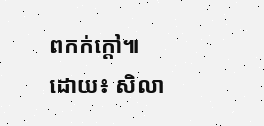ពកក់ក្តៅ៕
ដោយ៖ សិលា